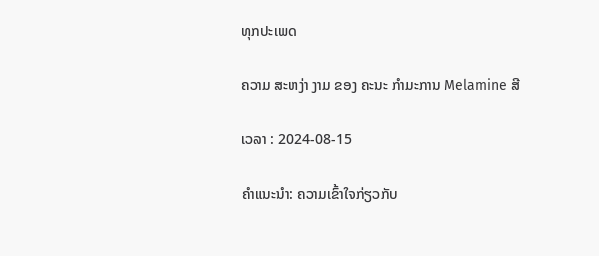ທຸກປະເພດ

ຄວາມ ສະຫງ່າ ງາມ ຂອງ ຄະນະ ກໍາມະການ Melamine ສີ

ເວລາ : 2024-08-15

ຄໍາແນະນໍາ: ຄວາມເຂົ້າໃຈກ່ຽວກັບ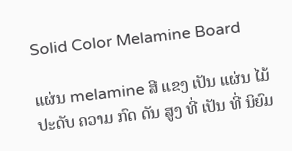Solid Color Melamine Board

ແຜ່ນ melamine ສີ ແຂງ ເປັນ ແຜ່ນ ໄມ້ ປະດັບ ຄວາມ ກົດ ດັນ ສູງ ທີ່ ເປັນ ທີ່ ນິຍົມ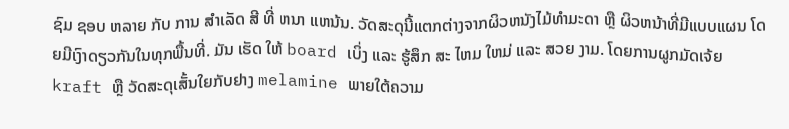ຊົມ ຊອບ ຫລາຍ ກັບ ການ ສໍາເລັດ ສີ ທີ່ ຫນາ ແຫນ້ນ. ວັດສະດຸນີ້ແຕກຕ່າງຈາກຜິວຫນັງໄມ້ທໍາມະດາ ຫຼື ຜິວຫນ້າທີ່ມີແບບແຜນ ໂດຍມີເງົາດຽວກັນໃນທຸກພື້ນທີ່. ມັນ ເຮັດ ໃຫ້ board ເບິ່ງ ແລະ ຮູ້ສຶກ ສະ ໄຫມ ໃຫມ່ ແລະ ສວຍ ງາມ. ໂດຍການຜູກມັດເຈ້ຍ kraft ຫຼື ວັດສະດຸເສັ້ນໃຍກັບຢາງ melamine ພາຍໃຕ້ຄວາມ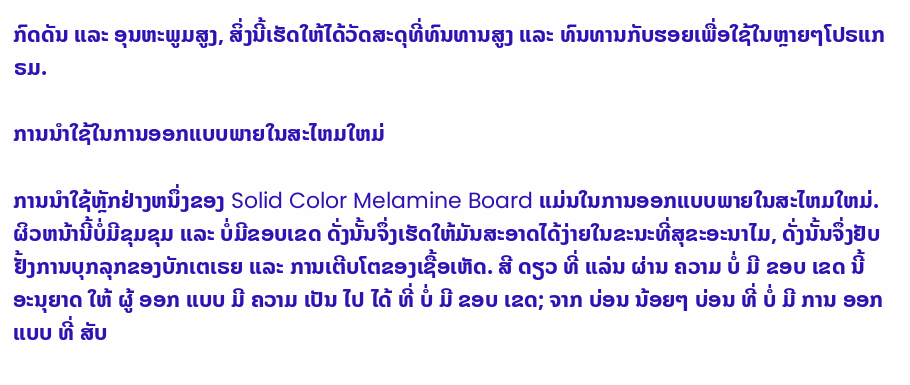ກົດດັນ ແລະ ອຸນຫະພູມສູງ, ສິ່ງນີ້ເຮັດໃຫ້ໄດ້ວັດສະດຸທີ່ທົນທານສູງ ແລະ ທົນທານກັບຮອຍເພື່ອໃຊ້ໃນຫຼາຍໆໂປຣແກຣມ.

ການນໍາໃຊ້ໃນການອອກແບບພາຍໃນສະໄຫມໃຫມ່

ການນໍາໃຊ້ຫຼັກຢ່າງຫນຶ່ງຂອງ Solid Color Melamine Board ແມ່ນໃນການອອກແບບພາຍໃນສະໄຫມໃຫມ່. ຜິວຫນ້ານີ້ບໍ່ມີຂຸມຂຸມ ແລະ ບໍ່ມີຂອບເຂດ ດັ່ງນັ້ນຈຶ່ງເຮັດໃຫ້ມັນສະອາດໄດ້ງ່າຍໃນຂະນະທີ່ສຸຂະອະນາໄມ, ດັ່ງນັ້ນຈຶ່ງຢັບຢັ້ງການບຸກລຸກຂອງບັກເຕເຣຍ ແລະ ການເຕີບໂຕຂອງເຊື້ອເຫັດ. ສີ ດຽວ ທີ່ ແລ່ນ ຜ່ານ ຄວາມ ບໍ່ ມີ ຂອບ ເຂດ ນີ້ ອະນຸຍາດ ໃຫ້ ຜູ້ ອອກ ແບບ ມີ ຄວາມ ເປັນ ໄປ ໄດ້ ທີ່ ບໍ່ ມີ ຂອບ ເຂດ; ຈາກ ບ່ອນ ນ້ອຍໆ ບ່ອນ ທີ່ ບໍ່ ມີ ການ ອອກ ແບບ ທີ່ ສັບ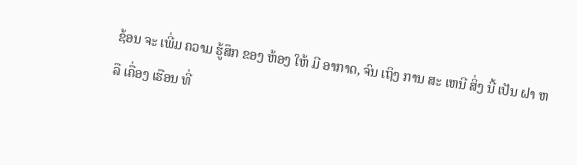ຊ້ອນ ຈະ ເພີ່ມ ຄວາມ ຮູ້ສຶກ ຂອງ ຫ້ອງ ໃຫ້ ມີ ອາກາດ, ຈົນ ເຖິງ ການ ສະ ເຫນີ ສິ່ງ ນີ້ ເປັນ ຝາ ຫລື ເຄື່ອງ ເຮືອນ ທີ່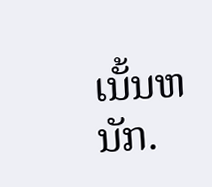ເນັ້ນຫນັກ.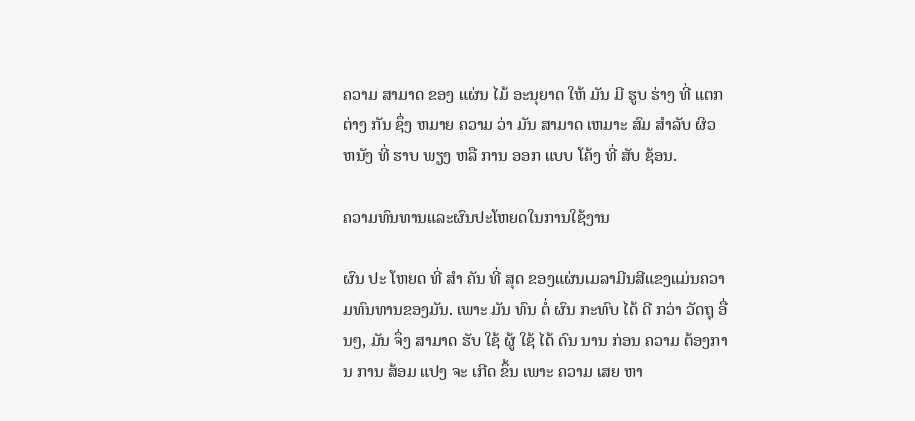ຄວາມ ສາມາດ ຂອງ ແຜ່ນ ໄມ້ ອະນຸຍາດ ໃຫ້ ມັນ ມີ ຮູບ ຮ່າງ ທີ່ ແຕກ ຕ່າງ ກັນ ຊຶ່ງ ຫມາຍ ຄວາມ ວ່າ ມັນ ສາມາດ ເຫມາະ ສົມ ສໍາລັບ ຜິວ ຫນັງ ທີ່ ຮາບ ພຽງ ຫລື ການ ອອກ ແບບ ໂຄ້ງ ທີ່ ສັບ ຊ້ອນ.

ຄວາມທົນທານແລະຜົນປະໂຫຍດໃນການໃຊ້ງານ

ຜົນ ປະ ໂຫຍດ ທີ່ ສໍາ ຄັນ ທີ່ ສຸດ ຂອງແຜ່ນເມລາມີນສີແຂງແມ່ນຄວາມທົນທານຂອງມັນ. ເພາະ ມັນ ທົນ ຕໍ່ ຜົນ ກະທົບ ໄດ້ ດີ ກວ່າ ວັດຖຸ ອື່ນໆ, ມັນ ຈຶ່ງ ສາມາດ ຮັບ ໃຊ້ ຜູ້ ໃຊ້ ໄດ້ ດົນ ນານ ກ່ອນ ຄວາມ ຕ້ອງການ ການ ສ້ອມ ແປງ ຈະ ເກີດ ຂຶ້ນ ເພາະ ຄວາມ ເສຍ ຫາ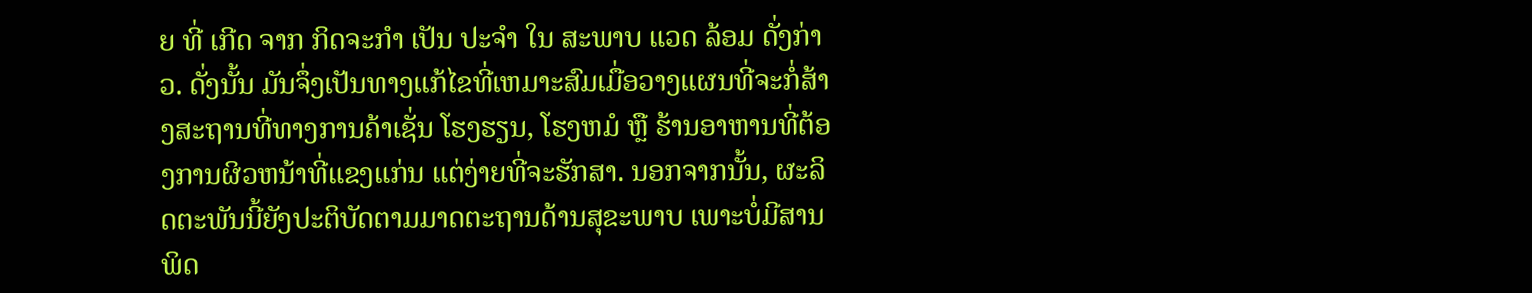ຍ ທີ່ ເກີດ ຈາກ ກິດຈະກໍາ ເປັນ ປະຈໍາ ໃນ ສະພາບ ແວດ ລ້ອມ ດັ່ງກ່າວ. ດັ່ງນັ້ນ ມັນຈຶ່ງເປັນທາງແກ້ໄຂທີ່ເຫມາະສົມເມື່ອວາງແຜນທີ່ຈະກໍ່ສ້າງສະຖານທີ່ທາງການຄ້າເຊັ່ນ ໂຮງຮຽນ, ໂຮງຫມໍ ຫຼື ຮ້ານອາຫານທີ່ຕ້ອງການຜິວຫນ້າທີ່ແຂງແກ່ນ ແຕ່ງ່າຍທີ່ຈະຮັກສາ. ນອກຈາກນັ້ນ, ຜະລິດຕະພັນນີ້ຍັງປະຕິບັດຕາມມາດຕະຖານດ້ານສຸຂະພາບ ເພາະບໍ່ມີສານພິດ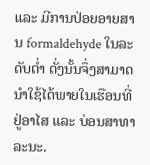ແລະ ມີການປ່ອຍອາຍສານ formaldehyde ໃນລະດັບຕໍ່າ ດັ່ງນັ້ນຈຶ່ງສາມາດນໍາໃຊ້ໄດ້ພາຍໃນເຮືອນທີ່ຢູ່ອາໄສ ແລະ ບ່ອນສາທາລະນະ.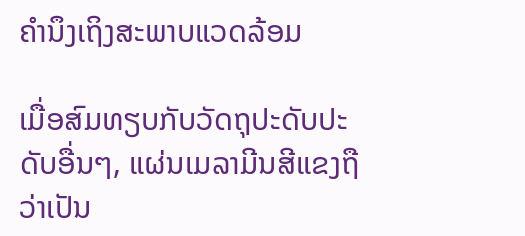ຄໍານຶງເຖິງສະພາບແວດລ້ອມ

ເມື່ອສົມທຽບກັບວັດຖຸປະດັບປະດັບອື່ນໆ, ແຜ່ນເມລາມີນສີແຂງຖືວ່າເປັນ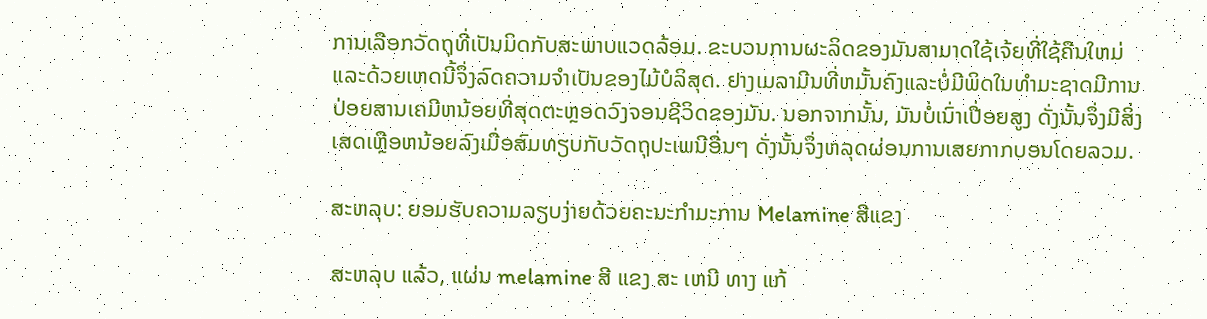ການເລືອກວັດຖຸທີ່ເປັນມິດກັບສະພາບແວດລ້ອມ. ຂະບວນການຜະລິດຂອງມັນສາມາດໃຊ້ເຈ້ຍທີ່ໃຊ້ຄືນໃຫມ່ ແລະດ້ວຍເຫດນີ້ຈຶ່ງລົດຄວາມຈໍາເປັນຂອງໄມ້ບໍລິສຸດ. ຢາງເມລາມີນທີ່ຫມັ້ນຄົງແລະບໍ່ມີພິດໃນທໍາມະຊາດມີການປ່ອຍສານເຄມີຫນ້ອຍທີ່ສຸດຕະຫຼອດວົງຈອນຊີວິດຂອງມັນ. ນອກຈາກນັ້ນ, ມັນບໍ່ເນົ່າເປື່ອຍສູງ ດັ່ງນັ້ນຈຶ່ງມີສິ່ງເສດເຫຼືອຫນ້ອຍລົງເມື່ອສົມທຽບກັບວັດຖຸປະເພນີອື່ນໆ ດັ່ງນັ້ນຈຶ່ງຫລຸດຜ່ອນການເສຍກາກບອນໂດຍລວມ.

ສະຫລຸບ: ຍອມຮັບຄວາມລຽບງ່າຍດ້ວຍຄະນະກໍາມະການ Melamine ສີແຂງ

ສະຫລຸບ ແລ້ວ, ແຜ່ນ melamine ສີ ແຂງ ສະ ເຫນີ ທາງ ແກ້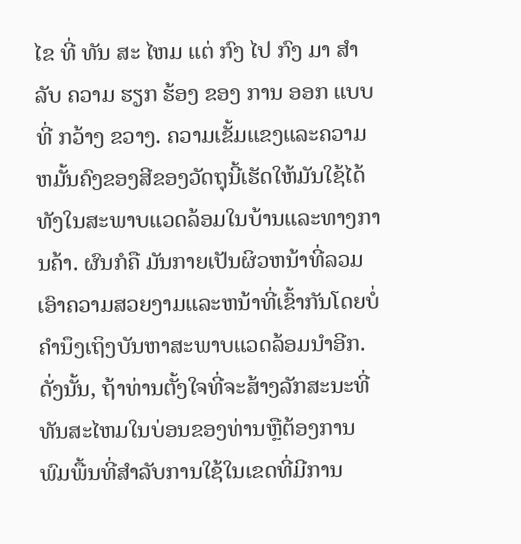ໄຂ ທີ່ ທັນ ສະ ໄຫມ ແຕ່ ກົງ ໄປ ກົງ ມາ ສໍາ ລັບ ຄວາມ ຮຽກ ຮ້ອງ ຂອງ ການ ອອກ ແບບ ທີ່ ກວ້າງ ຂວາງ. ຄວາມເຂັ້ມແຂງແລະຄວາມຫມັ້ນຄົງຂອງສີຂອງວັດຖຸນີ້ເຮັດໃຫ້ມັນໃຊ້ໄດ້ທັງໃນສະພາບແວດລ້ອມໃນບ້ານແລະທາງການຄ້າ. ຜົນກໍຄື ມັນກາຍເປັນຜິວຫນ້າທີ່ລວມເອົາຄວາມສວຍງາມແລະຫນ້າທີ່ເຂົ້າກັນໂດຍບໍ່ຄໍານຶງເຖິງບັນຫາສະພາບແວດລ້ອມນໍາອີກ. ດັ່ງນັ້ນ, ຖ້າທ່ານຕັ້ງໃຈທີ່ຈະສ້າງລັກສະນະທີ່ທັນສະໄຫມໃນບ່ອນຂອງທ່ານຫຼືຕ້ອງການພົມພື້ນທີ່ສໍາລັບການໃຊ້ໃນເຂດທີ່ມີການ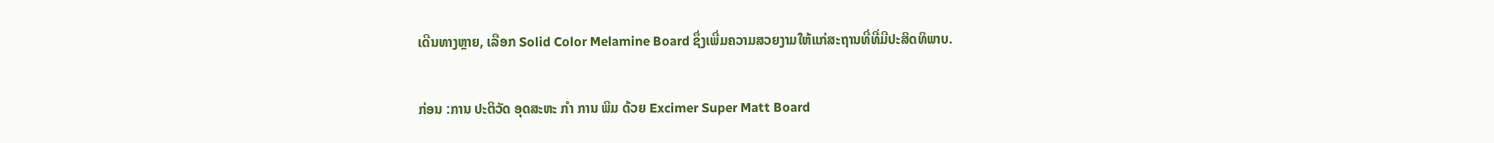ເດີນທາງຫຼາຍ, ເລືອກ Solid Color Melamine Board ຊຶ່ງເພີ່ມຄວາມສວຍງາມໃຫ້ແກ່ສະຖານທີ່ທີ່ມີປະສິດທິພາບ.

ກ່ອນ :ການ ປະຕິວັດ ອຸດສະຫະ ກໍາ ການ ພິມ ດ້ວຍ Excimer Super Matt Board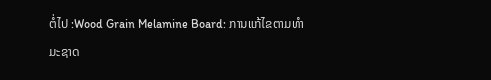ຕໍ່ໄປ :Wood Grain Melamine Board: ການແກ້ໄຂຕາມທໍາມະຊາດ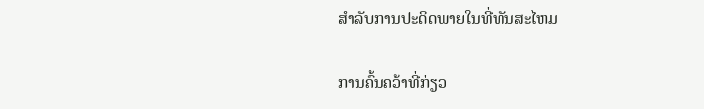ສໍາລັບການປະດິດພາຍໃນທີ່ທັນສະໄຫມ

ການຄົ້ນຄວ້າທີ່ກ່ຽວ